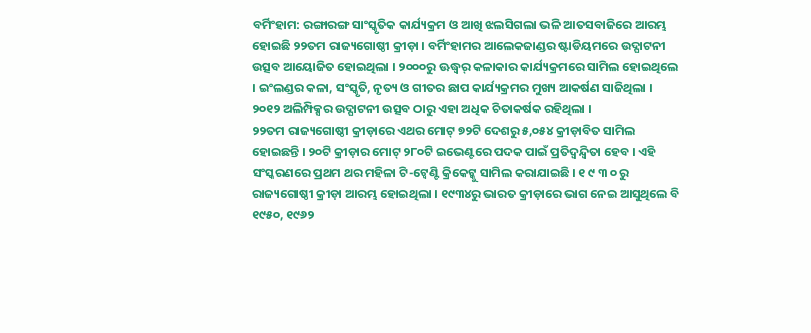ବର୍ମିଂହାମ: ରଙ୍ଗାରଙ୍ଗ ସାଂସ୍କୃତିକ କାର୍ଯ୍ୟକ୍ରମ ଓ ଆଖି ଝଲସିଗଲା ଭଳି ଆତସବାଜିରେ ଆରମ୍ଭ ହୋଇଛି ୨୨ତମ ରାଜ୍ୟଗୋଷ୍ଠୀ କ୍ରୀଡ଼ା । ବର୍ମିଂହାମର ଆଲେକଜାଣ୍ଡର ଷ୍ଟାଡିୟମରେ ଉଦ୍ଘାଟନୀ ଉତ୍ସବ ଆୟୋଜିତ ହୋଇଥିଲା । ୨୦୦୦ରୁ ଊଦ୍ଧ୍ୱର୍ କଳାକାର କାର୍ଯ୍ୟକ୍ରମରେ ସାମିଲ ହୋଇଥିଲେ । ଇଂଲଣ୍ଡର କଳା, ସଂସ୍କୃତି, ନୃତ୍ୟ ଓ ଗୀତର ଛାପ କାର୍ଯ୍ୟକ୍ରମର ମୁଖ୍ୟ ଆକର୍ଷଣ ସାଜିଥିଲା । ୨୦୧୨ ଅଲିମ୍ପିକ୍ସର ଉଦ୍ଘାଟନୀ ଉତ୍ସବ ଠାରୁ ଏହା ଅଧିକ ଚିତାକର୍ଷକ ରହିଥିଲା ।
୨୨ତମ ରାଜ୍ୟଗୋଷ୍ଠୀ କ୍ରୀଡ଼ାରେ ଏଥର ମୋଟ୍ ୭୨ଟି ଦେଶରୁ ୫,୦୫୪ କ୍ରୀଡ଼ାବିତ ସାମିଲ ହୋଇଛନ୍ତି । ୨୦ଟି କ୍ରୀଡ଼ାର ମୋଟ୍ ୨୮୦ଟି ଇଭେଣ୍ଟରେ ପଦକ ପାଇଁ ପ୍ରତିଦ୍ୱନ୍ଦ୍ୱିତା ହେବ । ଏହି ସଂସ୍କରଣରେ ପ୍ରଥମ ଥର ମହିଳା ଟି-ଟ୍ୱେଣ୍ଟି କ୍ରିକେଟ୍କୁ ସାମିଲ କରାଯାଇଛି । ୧ ୯ ୩ ୦ ରୁ ରାଜ୍ୟଗୋଷ୍ଠୀ କ୍ରୀଡ଼ା ଆରମ୍ଭ ହୋଇଥିଲା । ୧୯୩୪ରୁ ଭାରତ କ୍ରୀଡ଼ାରେ ଭାଗ ନେଇ ଆସୁଥିଲେ ବି ୧୯୫୦, ୧୯୬୨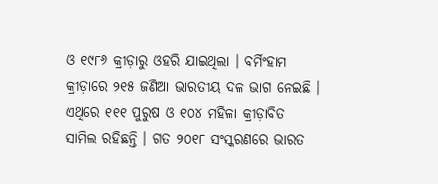ଓ ୧୯୮୬ କ୍ରୀଡ଼ାରୁ ଓହରି ଯାଇଥିଲା । ବର୍ମିଂହାମ କ୍ରୀଡ଼ାରେ ୨୧୫ ଜଣିଆ ଭାରତୀୟ ଦଳ ଭାଗ ନେଇଛି । ଏଥିରେ ୧୧୧ ପୁରୁଷ ଓ ୧୦୪ ମହିଳା କ୍ରୀଡ଼ାବିତ ସାମିଲ ରହିଛନ୍ତି । ଗତ ୨୦୧୮ ସଂସ୍କରଣରେ ଭାରତ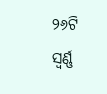୨୬ଟି ସ୍ୱର୍ଣ୍ଣ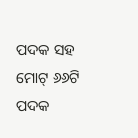ପଦକ ସହ ମୋଟ୍ ୬୬ଟି ପଦକ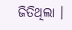ଜିତିଥିଲା ।